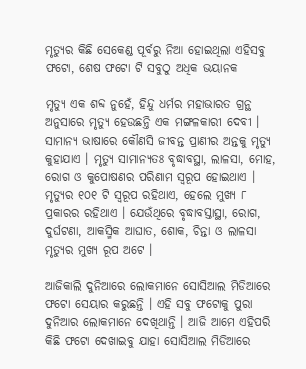ମୃତ୍ୟୁର କିଛି ସେକେଣ୍ଡ ପୂର୍ବରୁ ନିଆ ହୋଇଥିଲା ଏହିସବୁ ଫଟୋ, ଶେଷ ଫଟୋ ଟି ସବୁଠୁ ଅଧିକ ଭୟାନକ

ମୃତ୍ୟୁ ଏକ ଶବ୍ଦ ନୁହେଁ, ହିନ୍ଦୁ ଧର୍ମର ମହାଭାରତ ଗ୍ରନ୍ଥ ଅନୁସାରେ ମୃତ୍ୟୁ ହେଉଛନ୍ତି ଏକ ମଙ୍ଗଳକାରୀ ଦେବୀ । ସାମାନ୍ୟ ଭାଷାରେ କୌଣସି ଜୀବନ୍ତ ପ୍ରାଣୀର ଅନ୍ତକୁ ମୃତ୍ୟୁ କୁହାଯାଏ । ମୃତ୍ୟୁ ସାମାନ୍ୟତଃ ବୃଦ୍ଧାବସ୍ଥା, ଲାଳସା, ମୋହ, ରୋଗ ଓ କୁପୋଷଣର ପରିଣାମ ସ୍ୱରୂପ ହୋଇଥାଏ । ମୃତ୍ୟୁର ୧୦୧ ଟି ସ୍ୱରୂପ ରହିଥାଏ, ହେଲେ ମୁଖ୍ୟ ୮ ପ୍ରକାରର ରହିଥାଏ । ଯେଉଁଥିରେ ବୃଦ୍ଧାବସ୍ତାସ୍ଥା, ରୋଗ, ଦୁର୍ଘଟଣା, ଆକସ୍ମିକ ଆଘାତ, ଶୋକ, ଚିନ୍ତା ଓ ଲାଳସା ମୃତ୍ୟୁର ମୁଖ୍ୟ ରୂପ ଅଟେ ।

ଆଜିକାଲି ଦୁନିଆରେ ଲୋକମାନେ ସୋସିଆଲ ମିଡିଆରେ ଫଟୋ ସେୟାର କରୁଛନ୍ତି । ଏହି ସବୁ ଫଟୋକୁ ପୁରା ଦୁନିଆର ଲୋକମାନେ ଦେଖିଥାନ୍ତି । ଆଜି ଆମେ ଏହିପରି କିଛି ଫଟୋ ଦେଖାଇବୁ ଯାହା ସୋସିଆଲ ମିଡିଆରେ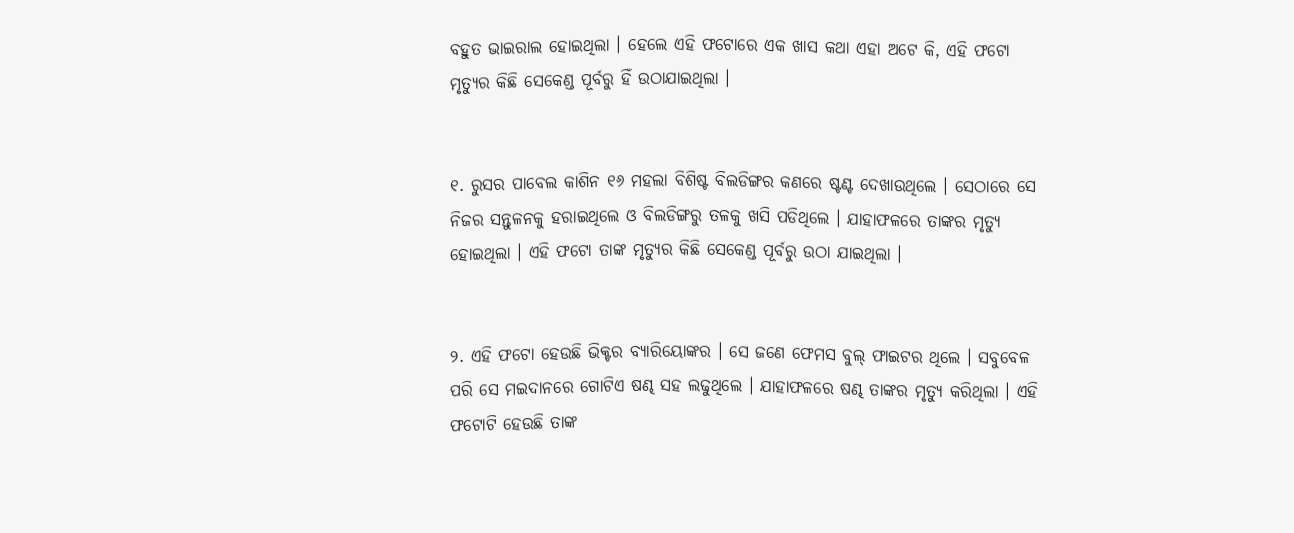ବହୁତ ଭାଇରାଲ ହୋଇଥିଲା । ହେଲେ ଏହି ଫଟୋରେ ଏକ ଖାସ କଥା ଏହା ଅଟେ କି, ଏହି ଫଟୋ ମୃତ୍ୟୁର କିଛି ସେକେଣ୍ଡ ପୂର୍ବରୁ ହିଁ ଉଠାଯାଇଥିଲା ।


୧. ରୁସର ପାବେଲ କାଶିନ ୧୬ ମହଲା ବିଶିଷ୍ଟ ବିଲଡିଙ୍ଗର କଣରେ ଷ୍ଟଣ୍ଟ ଦେଖାଉଥିଲେ । ସେଠାରେ ସେ ନିଜର ସନ୍ତୁଳନକୁ ହରାଇଥିଲେ ଓ ବିଲଡିଙ୍ଗରୁ ତଳକୁ ଖସି ପଡିଥିଲେ । ଯାହାଫଳରେ ତାଙ୍କର ମୃତ୍ୟୁ ହୋଇଥିଲା । ଏହି ଫଟୋ ତାଙ୍କ ମୃତ୍ୟୁର କିଛି ସେକେଣ୍ଡ ପୂର୍ବରୁ ଉଠା ଯାଇଥିଲା ।


୨. ଏହି ଫଟୋ ହେଉଛି ଭିକ୍ଟର ବ୍ୟାରିୟୋଙ୍କର । ସେ ଜଣେ ଫେମସ ବୁଲ୍ ଫାଇଟର ଥିଲେ । ସବୁବେଳ ପରି ସେ ମଇଦାନରେ ଗୋଟିଏ ଷଣ୍ଢ ସହ ଲଢୁଥିଲେ । ଯାହାଫଳରେ ଷଣ୍ଢ ତାଙ୍କର ମୃତ୍ୟୁ କରିଥିଲା । ଏହି ଫଟୋଟି ହେଉଛି ତାଙ୍କ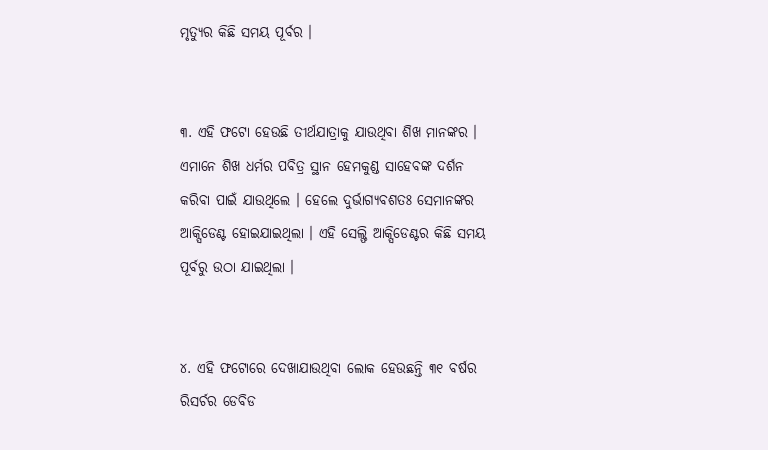ମୃତ୍ୟୁର କିଛି ସମୟ ପୂର୍ବର ।


୩. ଏହି ଫଟୋ ହେଉଛି ତୀର୍ଥଯାତ୍ରାକୁ ଯାଉଥିବା ଶିଖ ମାନଙ୍କର । ଏମାନେ ଶିଖ ଧର୍ମର ପବିତ୍ର ସ୍ଥାନ ହେମକୁଣ୍ଡ ସାହେବଙ୍କ ଦର୍ଶନ କରିବା ପାଇଁ ଯାଉଥିଲେ । ହେଲେ ଦୁର୍ଭାଗ୍ୟବଶତଃ ସେମାନଙ୍କର ଆକ୍ସିଡେଣ୍ଟ ହୋଇଯାଇଥିଲା । ଏହି ସେଲ୍ଫି ଆକ୍ସିଡେଣ୍ଟର କିଛି ସମୟ ପୂର୍ବରୁ ଉଠା ଯାଇଥିଲା ।


୪. ଏହି ଫଟୋରେ ଦେଖାଯାଉଥିବା ଲୋକ ହେଉଛନ୍ତି ୩୧ ବର୍ଷର ରିସର୍ଚର ଡେବିଡ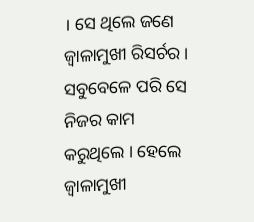। ସେ ଥିଲେ ଜଣେ ଜ୍ଵାଳାମୁଖୀ ରିସର୍ଚର । ସବୁବେଳେ ପରି ସେ ନିଜର କାମ କରୁଥିଲେ । ହେଲେ ଜ୍ଵାଳାମୁଖୀ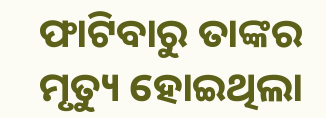ଫାଟିବାରୁ ତାଙ୍କର ମୃତ୍ୟୁ ହୋଇଥିଲା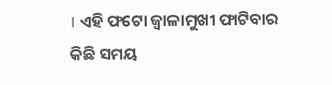। ଏହି ଫଟୋ ଜ୍ଵାଳାମୁଖୀ ଫାଟିବାର କିଛି ସମୟ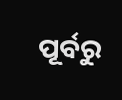ପୂର୍ବରୁ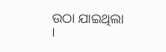ଉଠା ଯାଇଥିଲା ।